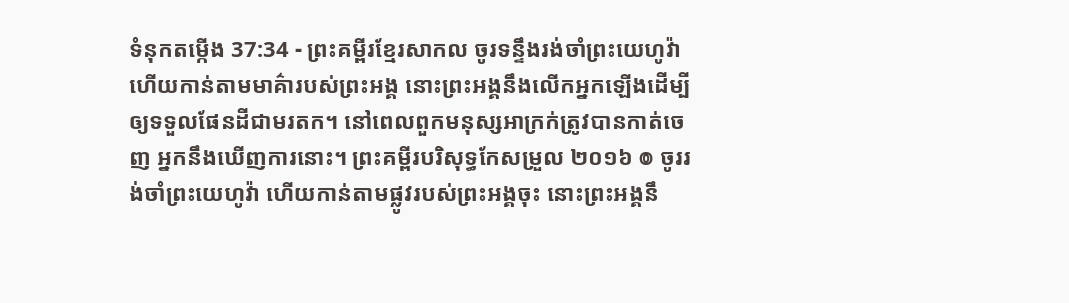ទំនុកតម្កើង 37:34 - ព្រះគម្ពីរខ្មែរសាកល ចូរទន្ទឹងរង់ចាំព្រះយេហូវ៉ា ហើយកាន់តាមមាគ៌ារបស់ព្រះអង្គ នោះព្រះអង្គនឹងលើកអ្នកឡើងដើម្បីឲ្យទទួលផែនដីជាមរតក។ នៅពេលពួកមនុស្សអាក្រក់ត្រូវបានកាត់ចេញ អ្នកនឹងឃើញការនោះ។ ព្រះគម្ពីរបរិសុទ្ធកែសម្រួល ២០១៦ ៙ ចូររង់ចាំព្រះយេហូវ៉ា ហើយកាន់តាមផ្លូវរបស់ព្រះអង្គចុះ នោះព្រះអង្គនឹ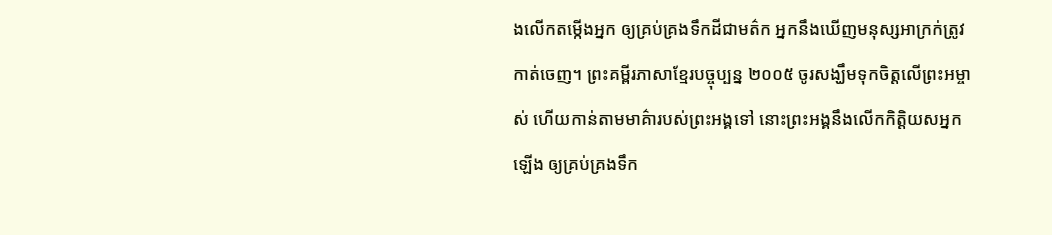ងលើកតម្កើងអ្នក ឲ្យគ្រប់គ្រងទឹកដីជាមត៌ក អ្នកនឹងឃើញមនុស្សអាក្រក់ត្រូវកាត់ចេញ។ ព្រះគម្ពីរភាសាខ្មែរបច្ចុប្បន្ន ២០០៥ ចូរសង្ឃឹមទុកចិត្តលើព្រះអម្ចាស់ ហើយកាន់តាមមាគ៌ារបស់ព្រះអង្គទៅ នោះព្រះអង្គនឹងលើកកិត្តិយសអ្នកឡើង ឲ្យគ្រប់គ្រងទឹក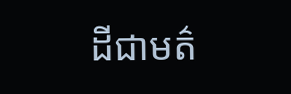ដីជាមត៌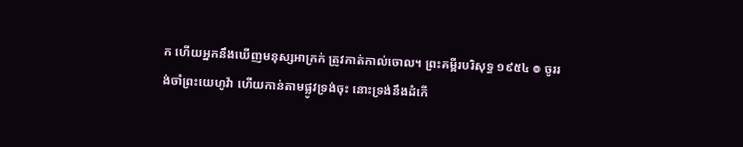ក ហើយអ្នកនឹងឃើញមនុស្សអាក្រក់ ត្រូវកាត់កាល់ចោល។ ព្រះគម្ពីរបរិសុទ្ធ ១៩៥៤ ៙ ចូររង់ចាំព្រះយេហូវ៉ា ហើយកាន់តាមផ្លូវទ្រង់ចុះ នោះទ្រង់នឹងដំកើ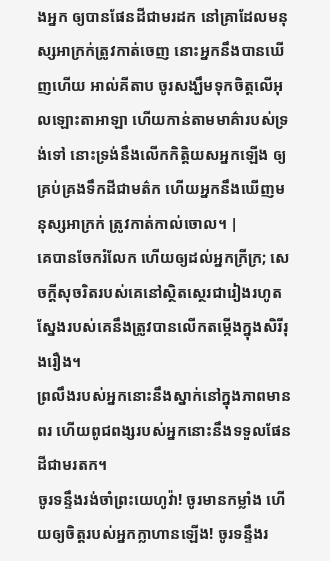ងអ្នក ឲ្យបានផែនដីជាមរដក នៅគ្រាដែលមនុស្សអាក្រក់ត្រូវកាត់ចេញ នោះអ្នកនឹងបានឃើញហើយ អាល់គីតាប ចូរសង្ឃឹមទុកចិត្តលើអុលឡោះតាអាឡា ហើយកាន់តាមមាគ៌ារបស់ទ្រង់ទៅ នោះទ្រង់នឹងលើកកិត្តិយសអ្នកឡើង ឲ្យគ្រប់គ្រងទឹកដីជាមត៌ក ហើយអ្នកនឹងឃើញមនុស្សអាក្រក់ ត្រូវកាត់កាល់ចោល។ |
គេបានចែករំលែក ហើយឲ្យដល់អ្នកក្រីក្រ; សេចក្ដីសុចរិតរបស់គេនៅស្ថិតស្ថេរជារៀងរហូត ស្នែងរបស់គេនឹងត្រូវបានលើកតម្កើងក្នុងសិរីរុងរឿង។
ព្រលឹងរបស់អ្នកនោះនឹងស្នាក់នៅក្នុងភាពមានពរ ហើយពូជពង្សរបស់អ្នកនោះនឹងទទួលផែនដីជាមរតក។
ចូរទន្ទឹងរង់ចាំព្រះយេហូវ៉ា! ចូរមានកម្លាំង ហើយឲ្យចិត្តរបស់អ្នកក្លាហានឡើង! ចូរទន្ទឹងរ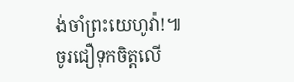ង់ចាំព្រះយេហូវ៉ា!៕
ចូរជឿទុកចិត្តលើ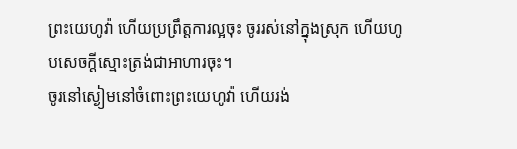ព្រះយេហូវ៉ា ហើយប្រព្រឹត្តការល្អចុះ ចូររស់នៅក្នុងស្រុក ហើយហូបសេចក្ដីស្មោះត្រង់ជាអាហារចុះ។
ចូរនៅស្ងៀមនៅចំពោះព្រះយេហូវ៉ា ហើយរង់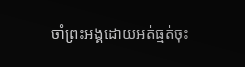ចាំព្រះអង្គដោយអត់ធ្មត់ចុះ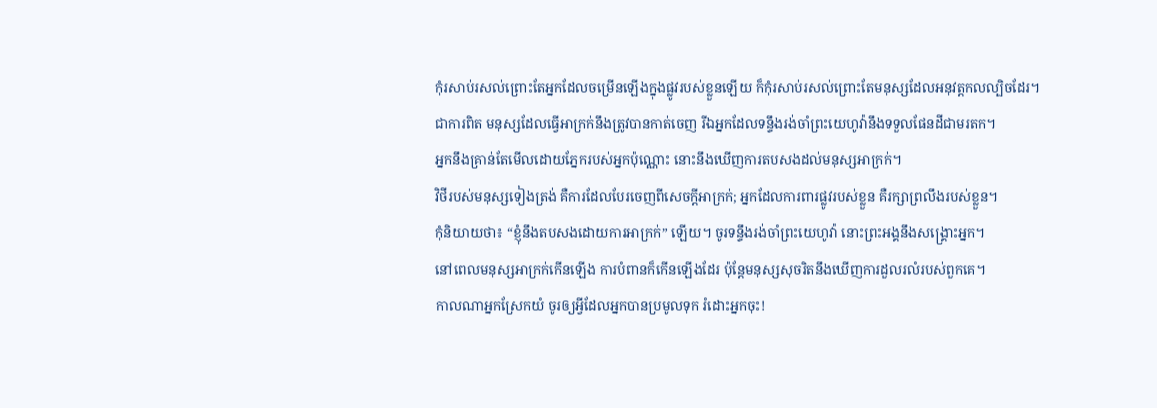កុំរសាប់រសល់ព្រោះតែអ្នកដែលចម្រើនឡើងក្នុងផ្លូវរបស់ខ្លួនឡើយ ក៏កុំរសាប់រសល់ព្រោះតែមនុស្សដែលអនុវត្តកលល្បិចដែរ។
ជាការពិត មនុស្សដែលធ្វើអាក្រក់នឹងត្រូវបានកាត់ចេញ រីឯអ្នកដែលទន្ទឹងរង់ចាំព្រះយេហូវ៉ានឹងទទួលផែនដីជាមរតក។
អ្នកនឹងគ្រាន់តែមើលដោយភ្នែករបស់អ្នកប៉ុណ្ណោះ នោះនឹងឃើញការតបសងដល់មនុស្សអាក្រក់។
វិថីរបស់មនុស្សទៀងត្រង់ គឺការដែលបែរចេញពីសេចក្ដីអាក្រក់; អ្នកដែលការពារផ្លូវរបស់ខ្លួន គឺរក្សាព្រលឹងរបស់ខ្លួន។
កុំនិយាយថា៖ “ខ្ញុំនឹងតបសងដោយការអាក្រក់” ឡើយ។ ចូរទន្ទឹងរង់ចាំព្រះយេហូវ៉ា នោះព្រះអង្គនឹងសង្គ្រោះអ្នក។
នៅពេលមនុស្សអាក្រក់កើនឡើង ការបំពានក៏កើនឡើងដែរ ប៉ុន្តែមនុស្សសុចរិតនឹងឃើញការដួលរលំរបស់ពួកគេ។
កាលណាអ្នកស្រែកយំ ចូរឲ្យអ្វីដែលអ្នកបានប្រមូលទុក រំដោះអ្នកចុះ!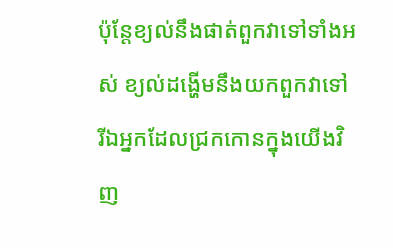ប៉ុន្តែខ្យល់នឹងផាត់ពួកវាទៅទាំងអស់ ខ្យល់ដង្ហើមនឹងយកពួកវាទៅ រីឯអ្នកដែលជ្រកកោនក្នុងយើងវិញ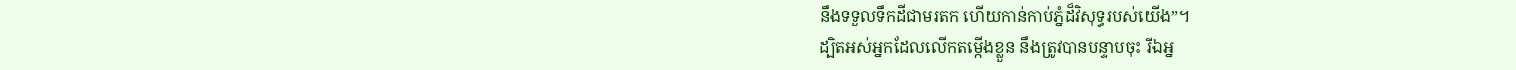នឹងទទួលទឹកដីជាមរតក ហើយកាន់កាប់ភ្នំដ៏វិសុទ្ធរបស់យើង”។
ដ្បិតអស់អ្នកដែលលើកតម្កើងខ្លួន នឹងត្រូវបានបន្ទាបចុះ រីឯអ្ន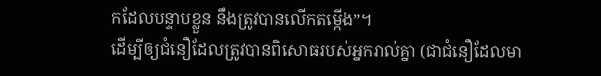កដែលបន្ទាបខ្លួន នឹងត្រូវបានលើកតម្កើង”។
ដើម្បីឲ្យជំនឿដែលត្រូវបានពិសោធរបស់អ្នករាល់គ្នា (ជាជំនឿដែលមា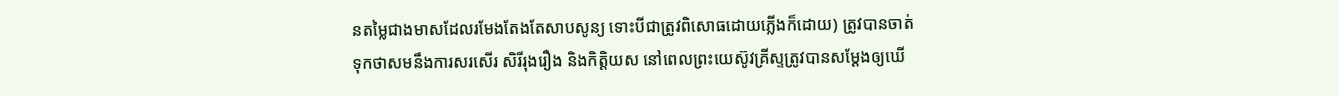នតម្លៃជាងមាសដែលរមែងតែងតែសាបសូន្យ ទោះបីជាត្រូវពិសោធដោយភ្លើងក៏ដោយ) ត្រូវបានចាត់ទុកថាសមនឹងការសរសើរ សិរីរុងរឿង និងកិត្តិយស នៅពេលព្រះយេស៊ូវគ្រីស្ទត្រូវបានសម្ដែងឲ្យឃើ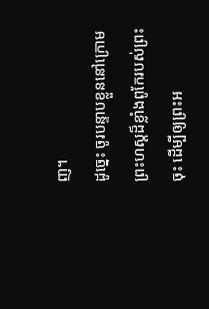ញ។
ដូច្នេះ ចូរបន្ទាបខ្លួននៅក្រោមព្រះហស្តដ៏ខ្លាំងពូកែរបស់ព្រះចុះ ដើម្បីឲ្យព្រះអ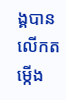ង្គបានលើកតម្កើង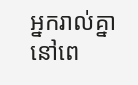អ្នករាល់គ្នានៅពេ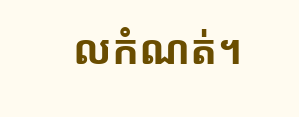លកំណត់។